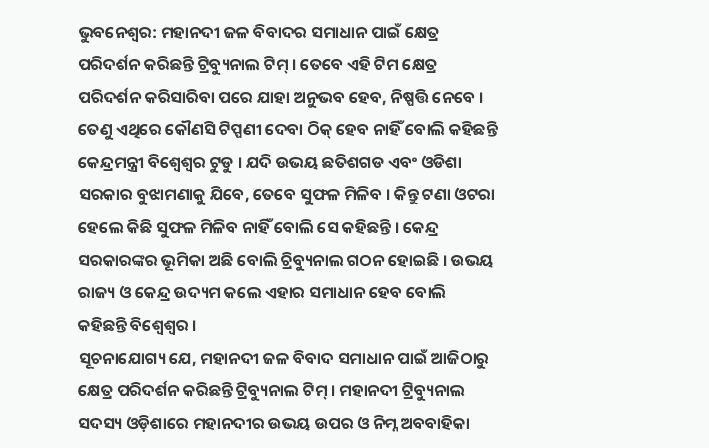ଭୁବନେଶ୍ବର: ମହାନଦୀ ଜଳ ବିବାଦର ସମାଧାନ ପାଇଁ କ୍ଷେତ୍ର ପରିଦର୍ଶନ କରିଛନ୍ତି ଟ୍ରିବ୍ୟୁନାଲ ଟିମ୍ । ତେବେ ଏହି ଟିମ କ୍ଷେତ୍ର ପରିଦର୍ଶନ କରିସାରିବା ପରେ ଯାହା ଅନୁଭବ ହେବ, ନିଷ୍ପତ୍ତି ନେବେ । ତେଣୁ ଏଥିରେ କୌଣସି ଟିପ୍ପଣୀ ଦେବା ଠିକ୍ ହେବ ନାହିଁ ବୋଲି କହିଛନ୍ତି କେନ୍ଦ୍ରମନ୍ତ୍ରୀ ବିଶ୍ବେଶ୍ବର ଟୁଡୁ । ଯଦି ଉଭୟ ଛତିଶଗଡ ଏବଂ ଓଡିଶା ସରକାର ବୁଝାମଣାକୁ ଯିବେ, ତେବେ ସୁଫଳ ମିଳିବ । କିନ୍ତୁ ଟଣା ଓଟରା ହେଲେ କିଛି ସୁଫଳ ମିଳିବ ନାହିଁ ବୋଲି ସେ କହିଛନ୍ତି । କେନ୍ଦ୍ର ସରକାରଙ୍କର ଭୂମିକା ଅଛି ବୋଲି ଚ୍ରିବ୍ୟୁନାଲ ଗଠନ ହୋଇଛି । ଉଭୟ ରାଜ୍ୟ ଓ କେନ୍ଦ୍ର ଉଦ୍ୟମ କଲେ ଏହାର ସମାଧାନ ହେବ ବୋଲି କହିଛନ୍ତି ବିଶ୍ବେଶ୍ବର ।
ସୂଚନାଯୋଗ୍ୟ ଯେ, ମହାନଦୀ ଜଳ ବିବାଦ ସମାଧାନ ପାଇଁ ଆଜିଠାରୁ କ୍ଷେତ୍ର ପରିଦର୍ଶନ କରିଛନ୍ତି ଟ୍ରିବ୍ୟୁନାଲ ଟିମ୍ । ମହାନଦୀ ଟ୍ରିବ୍ୟୁନାଲ ସଦସ୍ୟ ଓଡ଼ିଶାରେ ମହାନଦୀର ଉଭୟ ଉପର ଓ ନିମ୍ନ ଅବବାହିକା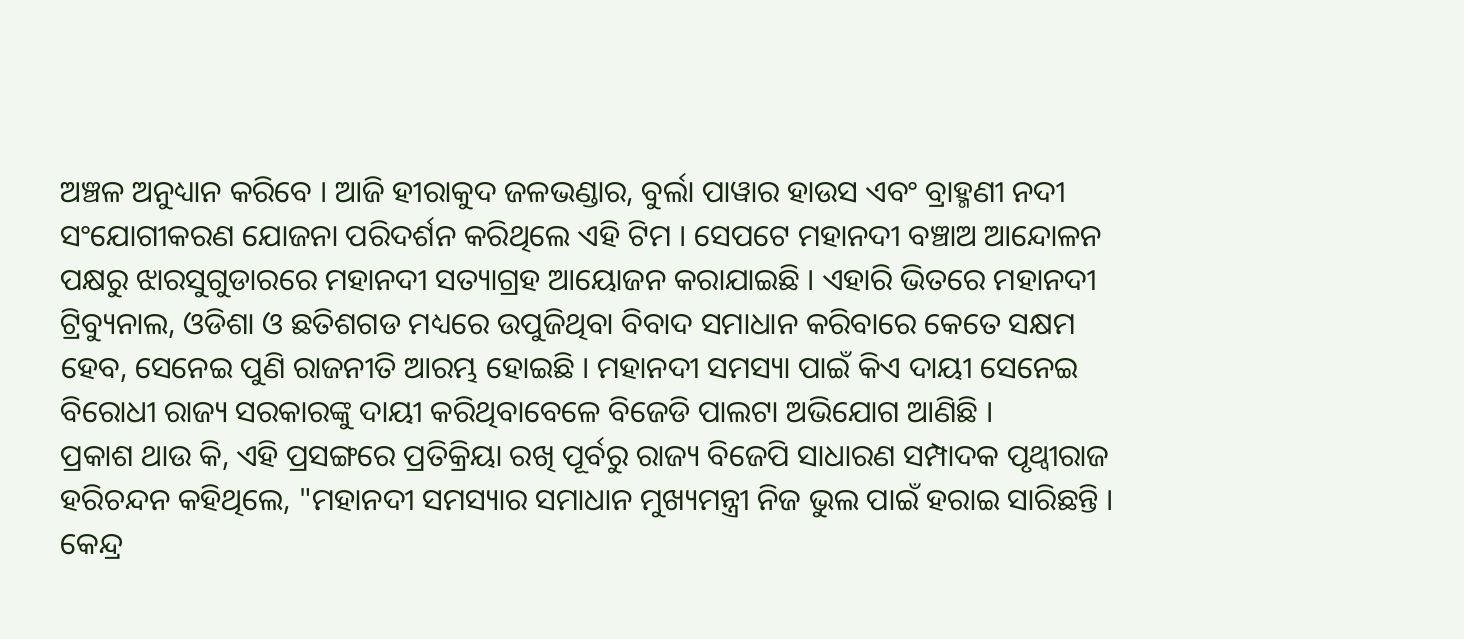ଅଞ୍ଚଳ ଅନୁଧ୍ୟାନ କରିବେ । ଆଜି ହୀରାକୁଦ ଜଳଭଣ୍ଡାର, ବୁର୍ଲା ପାୱାର ହାଉସ ଏବଂ ବ୍ରାହ୍ମଣୀ ନଦୀ ସଂଯୋଗୀକରଣ ଯୋଜନା ପରିଦର୍ଶନ କରିଥିଲେ ଏହି ଟିମ । ସେପଟେ ମହାନଦୀ ବଞ୍ଚାଅ ଆନ୍ଦୋଳନ ପକ୍ଷରୁ ଝାରସୁଗୁଡାରରେ ମହାନଦୀ ସତ୍ୟାଗ୍ରହ ଆୟୋଜନ କରାଯାଇଛି । ଏହାରି ଭିତରେ ମହାନଦୀ ଟ୍ରିବ୍ୟୁନାଲ, ଓଡିଶା ଓ ଛତିଶଗଡ ମଧ୍ୟରେ ଉପୁଜିଥିବା ବିବାଦ ସମାଧାନ କରିବାରେ କେତେ ସକ୍ଷମ ହେବ, ସେନେଇ ପୁଣି ରାଜନୀତି ଆରମ୍ଭ ହୋଇଛି । ମହାନଦୀ ସମସ୍ୟା ପାଇଁ କିଏ ଦାୟୀ ସେନେଇ ବିରୋଧୀ ରାଜ୍ୟ ସରକାରଙ୍କୁ ଦାୟୀ କରିଥିବାବେଳେ ବିଜେଡି ପାଲଟା ଅଭିଯୋଗ ଆଣିଛି ।
ପ୍ରକାଶ ଥାଉ କି, ଏହି ପ୍ରସଙ୍ଗରେ ପ୍ରତିକ୍ରିୟା ରଖି ପୂର୍ବରୁ ରାଜ୍ୟ ବିଜେପି ସାଧାରଣ ସମ୍ପାଦକ ପୃଥ୍ବୀରାଜ ହରିଚନ୍ଦନ କହିଥିଲେ, "ମହାନଦୀ ସମସ୍ୟାର ସମାଧାନ ମୁଖ୍ୟମନ୍ତ୍ରୀ ନିଜ ଭୁଲ ପାଇଁ ହରାଇ ସାରିଛନ୍ତି । କେନ୍ଦ୍ର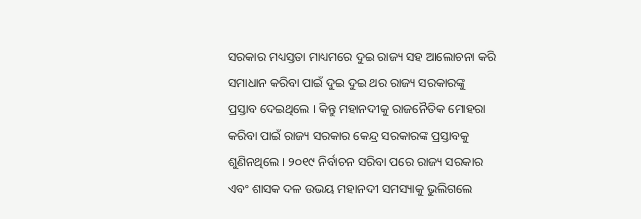ସରକାର ମଧ୍ୟସ୍ତତା ମାଧ୍ୟମରେ ଦୁଇ ରାଜ୍ୟ ସହ ଆଲୋଚନା କରି ସମାଧାନ କରିବା ପାଇଁ ଦୁଇ ଦୁଇ ଥର ରାଜ୍ୟ ସରକାରଙ୍କୁ ପ୍ରସ୍ତାବ ଦେଇଥିଲେ । କିନ୍ତୁ ମହାନଦୀକୁ ରାଜନୈତିକ ମୋହରା କରିବା ପାଇଁ ରାଜ୍ୟ ସରକାର କେନ୍ଦ୍ର ସରକାରଙ୍କ ପ୍ରସ୍ତାବକୁ ଶୁଣିନଥିଲେ । ୨୦୧୯ ନିର୍ବାଚନ ସରିବା ପରେ ରାଜ୍ୟ ସରକାର ଏବଂ ଶାସକ ଦଳ ଉଭୟ ମହାନଦୀ ସମସ୍ୟାକୁ ଭୁଲିଗଲେ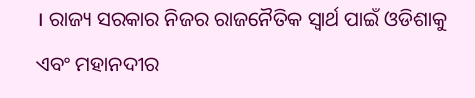। ରାଜ୍ୟ ସରକାର ନିଜର ରାଜନୈତିକ ସ୍ବାର୍ଥ ପାଇଁ ଓଡିଶାକୁ ଏବଂ ମହାନଦୀର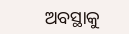ଅବସ୍ଥାକୁ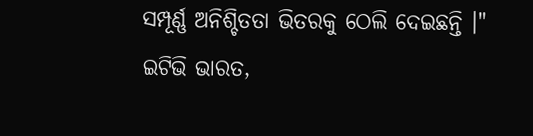ସମ୍ପୂର୍ଣ୍ଣ ଅନିଶ୍ଚିତତା ଭିତରକୁ ଠେଲି ଦେଇଛନ୍ତି ।"
ଇଟିଭି ଭାରତ,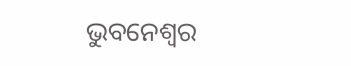ଭୁବନେଶ୍ବର